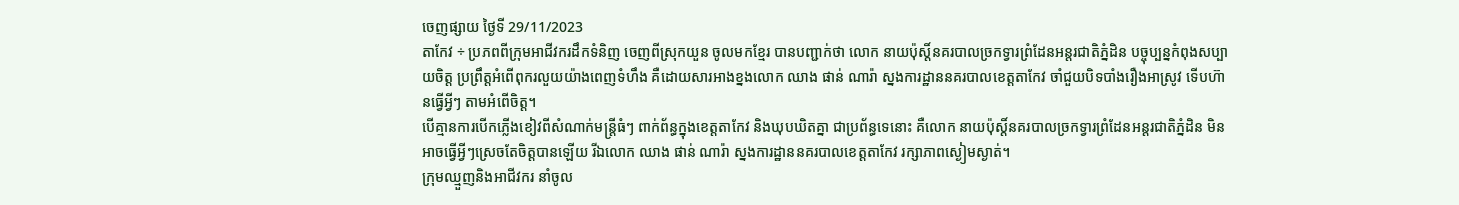ចេញផ្សាយ ថ្ងៃទី 29/11/2023
តាកែវ ÷ ប្រភពពីក្រុមអាជីវករដឹកទំនិញ ចេញពីស្រុកយួន ចូលមកខ្មែរ បានបញ្ជាក់ថា លោក នាយប៉ុស្តិ៍នគរបាលច្រកទ្វារព្រំដែនអន្តរជាតិភ្នំដិន បច្ចុប្បន្នកំពុងសប្បាយចិត្ត ប្រព្រឹត្តអំពើពុករលួយយ៉ាងពេញទំហឹង គឺដោយសារអាងខ្នងលោក ឈាង ផាន់ ណារ៉ា ស្នងការដ្ឋាននគរបាលខេត្តតាកែវ ចាំជួយបិទបាំងរឿងអាស្រូវ ទេីបហ៊ានធ្វេីអ្វីៗ តាមអំពេីចិត្ត។
បើគ្មានការបេីកភ្លេីងខៀវពីសំណាក់មន្ត្រីធំៗ ពាក់ព័ន្ធក្នុងខេត្តតាកែវ និងឃុបឃិតគ្នា ជាប្រព័ន្ធទេនោះ គឺលោក នាយប៉ុស្តិ៍នគរបាលច្រកទ្វារព្រំដែនអន្តរជាតិភ្នំដិន មិនអាចធ្វើអ្វីៗស្រេចតែចិត្តបានឡើយ រីឯលោក ឈាង ផាន់ ណារ៉ា ស្នងការដ្ឋាននគរបាលខេត្តតាកែវ រក្សាភាពស្ងៀមស្ងាត់។
ក្រុមឈ្មួញនិងអាជីវករ នាំចូល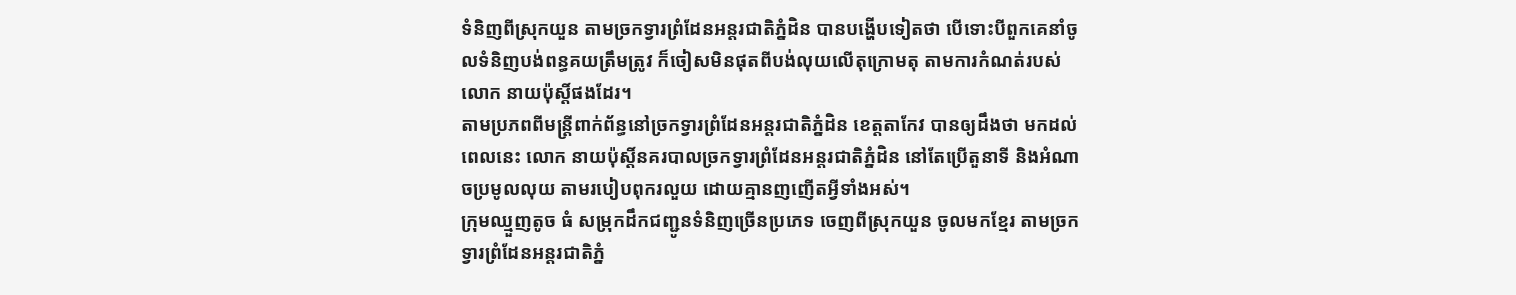ទំនិញពីស្រុកយួន តាមច្រកទ្វារព្រំដែនអន្តរជាតិភ្នំដិន បានបង្ហេីបទៀតថា បើទោះបីពួកគេនាំចូលទំនិញបង់ពន្ធគយត្រឹមត្រូវ ក៏ចៀសមិនផុតពីបង់លុយលើតុក្រោមតុ តាមការកំណត់របស់លោក នាយប៉ុស្តិ៍ផងដែរ។
តាមប្រភពពីមន្ត្រីពាក់ព័ន្ធនៅច្រកទ្វារព្រំដែនអន្តរជាតិភ្នំដិន ខេត្តតាកែវ បានឲ្យដឹងថា មកដល់ពេលនេះ លោក នាយប៉ុស្តិ៍នគរបាលច្រកទ្វារព្រំដែនអន្តរជាតិភ្នំដិន នៅតែប្រើតួនាទី និងអំណាចប្រមូលលុយ តាមរបៀបពុករលួយ ដោយគ្មានញញើតអ្វីទាំងអស់។
ក្រុមឈ្មួញតូច ធំ សម្រុកដឹកជញ្ជូនទំនិញច្រើនប្រភេទ ចេញពីស្រុកយួន ចូលមកខ្មែរ តាមច្រកទ្វារព្រំដែនអន្តរជាតិភ្នំ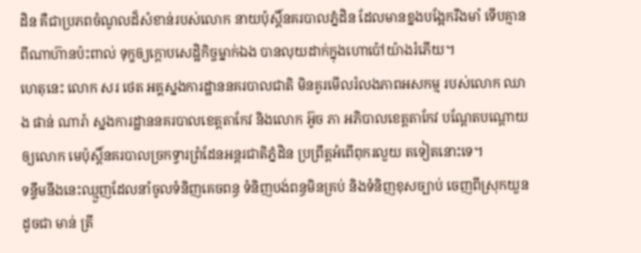ដិន គឺជាប្រភពចំណូលដ៏សំខាន់របស់លោក នាយប៉ុស្តិ៍នគរបាលភ្នំដិន ដែលមានខ្នងបង្អែករឹងមាំ ទេីបគ្មានពីណាហ៊ានប៉ះពាល់ ទុក្ខឲ្យក្ដោបសេដ្ឋិកិច្ចម្នាក់ឯង បានលុយដាក់ក្នុងហោប៉ៅយ៉ាងរំភើយ។
ហេតុនេះ លោក សរ ថេត អគ្គស្នងការដ្ឋាននគរបាលជាតិ មិនគូរមេីលរំលងភាពអសកម្ម របស់លោក ឈាង ផាន់ ណារ៉ា ស្នងការដ្ឋាននគរបាលខេត្តតាកែវ និងលោក អ៊ូច ភា អភិបាលខេត្តតាកែវ បណ្តែតបណ្តោយឲ្យលោក មេប៉ុស្តិ៍នគរបាលច្រកទ្វារព្រំដែនអន្តរជាតិភ្នំដិន ប្រព្រឹត្តអំពេីពុករលួយ តទៀតនោះទេ។
ទន្ទឹមនឹងនេះឈ្មួញដែលនាំចូលទំនិញគេចពន្ធ ទំនិញបង់ពន្ធមិនគ្រប់ និងទំនិញខុសច្បាប់ ចេញពីស្រុកយួន ដូចជា មាន់ ត្រី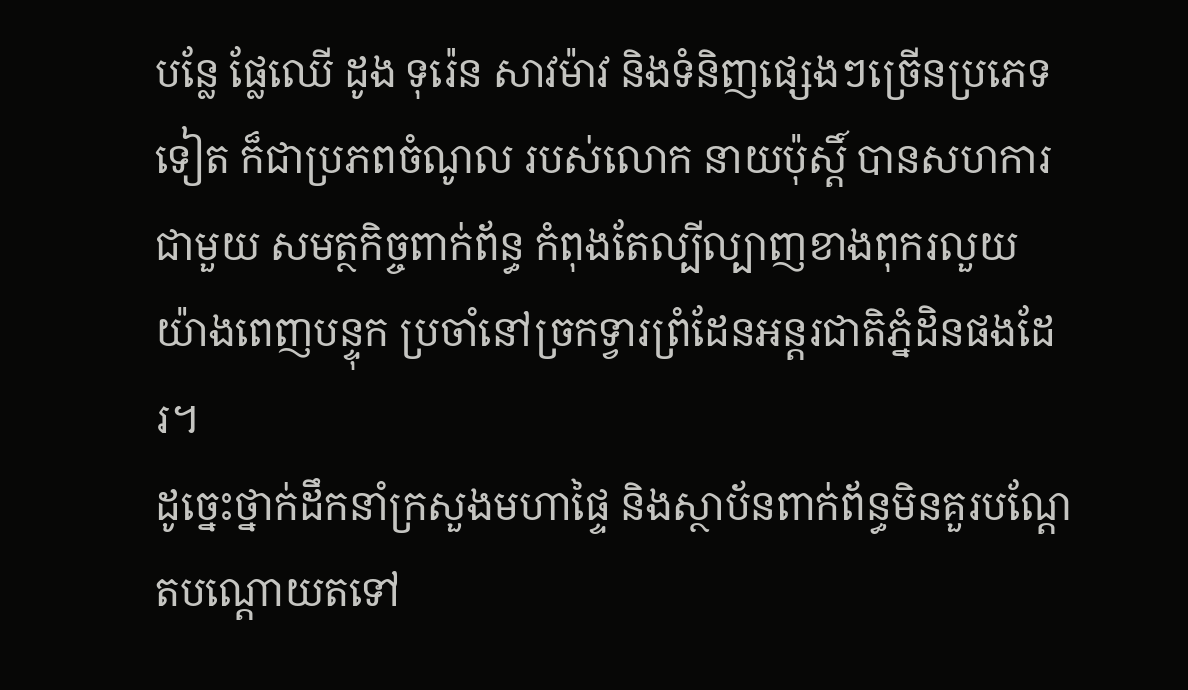បន្លែ ផ្លែឈើ ដូង ទុរ៉េន សាវម៉ាវ និងទំនិញផ្សេងៗច្រេីនប្រភេទទៀត ក៏ជាប្រភពចំណូល របស់លោក នាយប៉ុស្តិ៍ បានសហការជាមួយ សមត្ថកិច្ចពាក់ព័ន្ធ កំពុងតែល្បីល្បាញខាងពុករលួយ យ៉ាងពេញបន្ទុក ប្រចាំនៅច្រកទ្វារព្រំដែនអន្តរជាតិភ្នំដិនផងដែរ។
ដូច្នេះថ្នាក់ដឹកនាំក្រសួងមហាផ្ទៃ និងស្ថាប័នពាក់ព័ន្ធមិនគួរបណ្ដែតបណ្ដោយតទៅ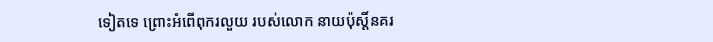ទៀតទេ ព្រោះអំពើពុករលួយ របស់លោក នាយប៉ុស្តិ៍នគរ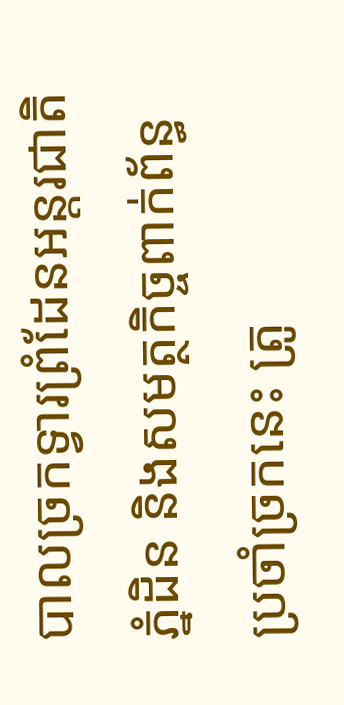បាលច្រកទ្វារព្រំដែនអន្តរជាតិភ្នំដិន និងសមត្ថកិច្ចពាក់ព័ន្ធប្រចាំច្រកនេះ ត្រូ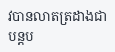វបានលាតត្រដាងជាបន្តប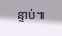ន្ទាប់៕